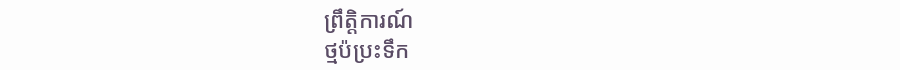ព្រឹត្តិការណ៍
ថ្មប៉ប្រះទឹក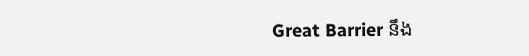Great Barrier នឹង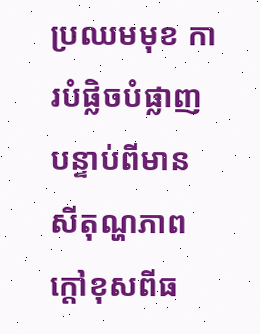ប្រឈមមុខ ការបំផ្លិចបំផ្លាញ បន្ទាប់ពីមានសីតុណ្ហភាព ក្តៅខុសពីធ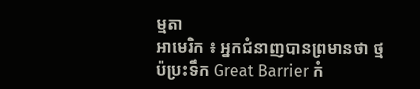ម្មតា
អាមេរិក ៖ អ្នកជំនាញបានព្រមានថា ថ្មប៉ប្រះទឹក Great Barrier កំ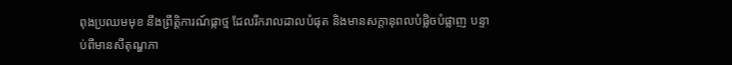ពុងប្រឈមមុខ នឹងព្រឹត្តិការណ៍ផ្កាថ្ម ដែលរីករាលដាលបំផុត និងមានសក្តានុពលបំផ្លិចបំផ្លាញ បន្ទាប់ពីមានសីតុណ្ហភា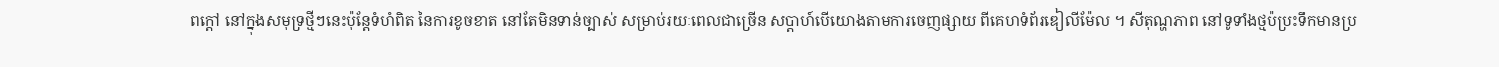ពក្តៅ នៅក្នុងសមុទ្រថ្មីៗនេះប៉ុន្តែទំហំពិត នៃការខូចខាត នៅតែមិនទាន់ច្បាស់ សម្រាប់រយៈពេលជាច្រើន សប្តាហ៍បើយោងតាមការចេញផ្សាយ ពីគេហទំព័រឌៀលីម៉ែល ។ សីតុណ្ហភាព នៅទូទាំងថ្មប៉ប្រះទឹកមានប្រ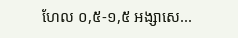ហែល ០,៥-១,៥ អង្សាសេ...